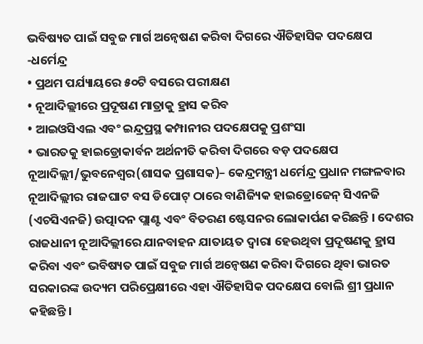ଭବିଷ୍ୟତ ପାଇଁ ସବୁଜ ମାର୍ଗ ଅନ୍ୱେଷଣ କରିବା ଦିଗରେ ଐତିହାସିକ ପଦକ୍ଷେପ -ଧର୍ମେନ୍ଦ୍ର
• ପ୍ରଥମ ପର୍ଯ୍ୟାୟରେ ୫୦ଟି ବସରେ ପରୀକ୍ଷଣ
• ନୂଆଦିଲ୍ଲୀରେ ପ୍ରଦୂଷଣ ମାତ୍ରାକୁ ହ୍ରାସ କରିବ
• ଆଇଓସିଏଲ ଏବଂ ଇନ୍ଦ୍ରପ୍ରସ୍ଥ କମ୍ପାନୀର ପଦକ୍ଷେପକୁ ପ୍ରଶଂସା
• ଭାରତକୁ ହାଇଡ୍ରୋକାର୍ବନ ଅର୍ଥନୀତି କରିବା ଦିଗରେ ବଡ଼ ପଦକ୍ଷେପ
ନୂଆଦିଲ୍ଲୀ/ଭୁବନେଶ୍ୱର(ଶାସକ ପ୍ରଶାସକ)– କେନ୍ଦ୍ରମନ୍ତ୍ରୀ ଧର୍ମେନ୍ଦ୍ର ପ୍ରଧାନ ମଙ୍ଗଳବାର ନୂଆଦିଲ୍ଲୀର ରାଜଘାଟ ବସ ଡିପୋଟ୍ ଠାରେ ବାଣିଜ୍ୟିକ ହାଇଡ୍ରୋଜେନ୍ ସିଏନଜି (ଏଚସିଏନଜି) ଉତ୍ପାଦନ ପ୍ଲାଣ୍ଟ ଏବଂ ବିତରଣ ଷ୍ଟେସନର ଲୋକାର୍ପଣ କରିଛନ୍ତି । ଦେଶର ରାଜଧାନୀ ନୂଆଦିଲ୍ଲୀରେ ଯାନବାହନ ଯାତାୟତ ଦ୍ୱାରା ହେଉଥିବା ପ୍ରଦୂଷଣକୁ ହ୍ରାସ କରିବା ଏବଂ ଭବିଷ୍ୟତ ପାଇଁ ସବୁଜ ମାର୍ଗ ଅନ୍ୱେଷଣ କରିବା ଦିଗରେ ଥିବା ଭାରତ ସରକାରଙ୍କ ଉଦ୍ୟମ ପରିପ୍ରେକ୍ଷୀରେ ଏହା ଐତିହାସିକ ପଦକ୍ଷେପ ବୋଲି ଶ୍ରୀ ପ୍ରଧାନ କହିଛନ୍ତି ।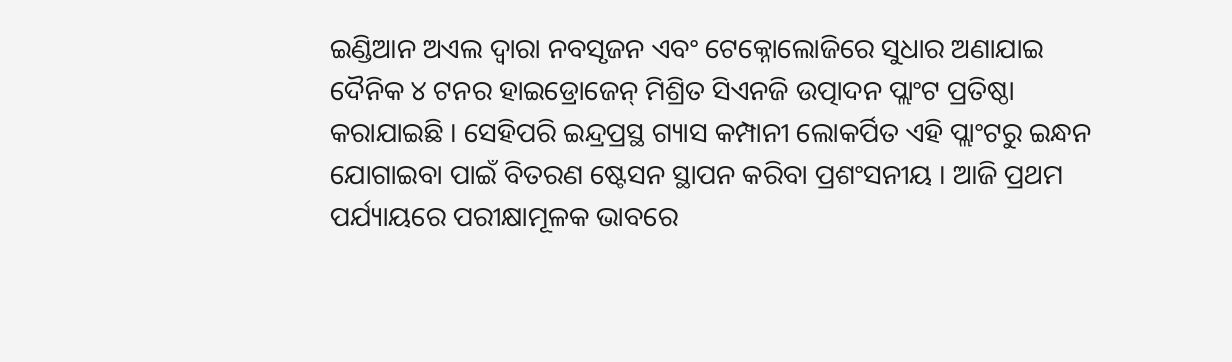ଇଣ୍ଡିଆନ ଅଏଲ ଦ୍ୱାରା ନବସୃଜନ ଏବଂ ଟେକ୍ନୋଲୋଜିରେ ସୁଧାର ଅଣାଯାଇ ଦୈନିକ ୪ ଟନର ହାଇଡ୍ରୋଜେନ୍ ମିଶ୍ରିତ ସିଏନଜି ଉତ୍ପାଦନ ପ୍ଲାଂଟ ପ୍ରତିଷ୍ଠା କରାଯାଇଛି । ସେହିପରି ଇନ୍ଦ୍ରପ୍ରସ୍ଥ ଗ୍ୟାସ କମ୍ପାନୀ ଲୋକର୍ପିତ ଏହି ପ୍ଲାଂଟରୁ ଇନ୍ଧନ ଯୋଗାଇବା ପାଇଁ ବିତରଣ ଷ୍ଟେସନ ସ୍ଥାପନ କରିବା ପ୍ରଶଂସନୀୟ । ଆଜି ପ୍ରଥମ ପର୍ଯ୍ୟାୟରେ ପରୀକ୍ଷାମୂଳକ ଭାବରେ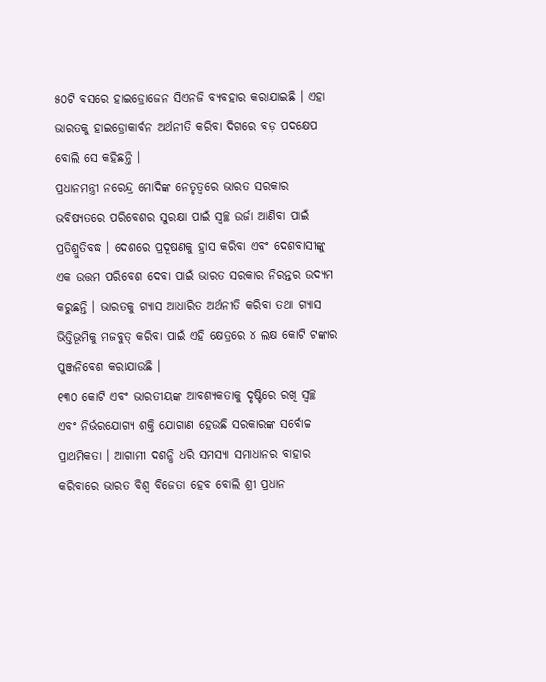୫୦ଟି ବସରେ ହାଇଡ୍ରୋଜେନ ସିଏନଜି ବ୍ୟବହାର କରାଯାଇଛି । ଏହା ଭାରତକୁ ହାଇଡ୍ରୋକାର୍ବନ ଅର୍ଥନୀତି କରିବା ଦିଗରେ ବଡ଼ ପଦକ୍ଷେପ ବୋଲି ସେ କହିଛନ୍ତି ।
ପ୍ରଧାନମନ୍ତ୍ରୀ ନରେନ୍ଦ୍ର ମୋଦିଙ୍କ ନେତୃତ୍ୱରେ ଭାରତ ସରକାର ଭବିଷ୍ୟତରେ ପରିବେଶର ସୁରକ୍ଷା ପାଇଁ ସ୍ୱଚ୍ଛ ଉର୍ଜା ଆଣିବା ପାଇଁ ପ୍ରତିଶ୍ରୁତିବଦ୍ଧ । ଦେଶରେ ପ୍ରଦୂଷଣକୁ ହ୍ରାସ କରିବା ଏବଂ ଦେଶବାସୀଙ୍କୁ ଏକ ଉତ୍ତମ ପରିବେଶ ଦେବା ପାଇଁ ଭାରତ ସରକାର ନିରନ୍ତର ଉଦ୍ୟମ କରୁଛନ୍ତି । ଭାରତକୁ ଗ୍ୟାସ ଆଧାରିତ ଅର୍ଥନୀତି କରିବା ତଥା ଗ୍ୟାସ ଭିତ୍ତିଭୂମିକୁ ମଜବୁତ୍ କରିବା ପାଇଁ ଏହି କ୍ଷେତ୍ରରେ ୪ ଲକ୍ଷ କୋଟି ଟଙ୍କାର ପୁଞ୍ଜନିବେଶ କରାଯାଉଛି ।
୧୩୦ କୋଟି ଏବଂ ଭାରତୀୟଙ୍କ ଆବଶ୍ୟକତାକୁ ଦୃଷ୍ଟିରେ ରଖି ସ୍ୱଚ୍ଛ ଏବଂ ନିର୍ଭରଯୋଗ୍ୟ ଶକ୍ତି ଯୋଗାଣ ହେଉଛି ସରକାରଙ୍କ ସର୍ବୋଚ୍ଚ ପ୍ରାଥମିକତା । ଆଗାମୀ ଦଶନ୍ଧି ଧରି ସମସ୍ୟା ସମାଧାନର ବାହାର କରିବାରେ ଭାରତ ବିଶ୍ୱ ବିଜେତା ହେବ ବୋଲି ଶ୍ରୀ ପ୍ରଧାନ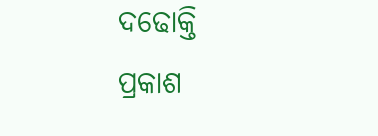ଦଢୋକ୍ତି ପ୍ରକାଶ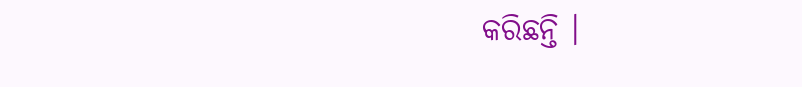କରିଛନ୍ତି ।